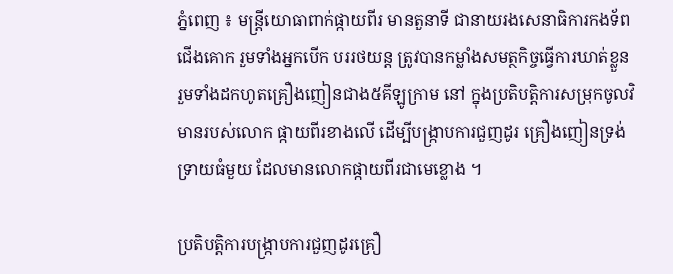ភ្នំពេញ ៖ មន្ដ្រីយោធាពាក់ផ្កាយពីរ មានតួនាទី ជានាយរងសេនាធិការកងទ័ពជើងគោក រួមទាំងអ្នកបើក បររថយន្ដ ត្រូវបានកម្លាំងសមត្ថកិច្ចធ្វើការឃាត់ខ្លួន រួមទាំងដកហូតគ្រឿងញៀនជាង៥គីឡូក្រាម នៅ ក្នុងប្រតិបត្ដិការសម្រុកចូលវិមានរបស់លោក ផ្កាយពីរខាងលើ ដើម្បីបង្ក្រាបការជួញដូរ គ្រឿងញៀនទ្រង់ទ្រាយធំមួយ ដែលមានលោកផ្កាយពីរជាមេខ្លោង ។

ប្រតិបត្ដិការបង្ក្រាបការជួញដូរគ្រឿ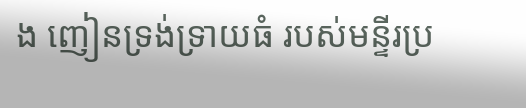ង ញៀនទ្រង់ទ្រាយធំ របស់មន្ទីរប្រ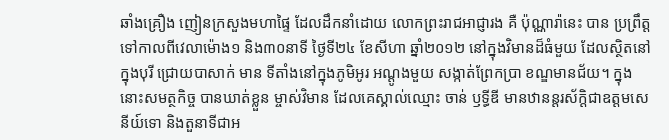ឆាំងគ្រឿង ញៀនក្រសួងមហាផ្ទៃ ដែលដឹកនាំដោយ លោកព្រះរាជអាជ្ញារង គឺ ប៉ុណ្ណារ៉ានេះ បាន ប្រព្រឹត្ដទៅកាលពីវេលាម៉ោង១ និង៣០នាទី ថ្ងៃទី២៤ ខែសីហា ឆ្នាំ២០១២ នៅក្នុងវិមានដ៏ធំមួយ ដែលស្ថិតនៅក្នុងបុរី ជ្រោយបាសាក់ មាន ទីតាំងនៅក្នុងភូមិអូរ អណ្ដូងមួយ សង្កាត់ព្រែកប្រា ខណ្ឌមានជ័យ។ ក្នុងនោះសមត្ថកិច្ច បានឃាត់ខ្លួន ម្ចាស់វិមាន ដែលគេស្គាល់ឈ្មោះ ចាន់ ឫទ្ធីឌី មានឋានន្ដរស័ក្ដិជាឧត្ដមសេនីយ៍ទោ និងតួនាទីជាអ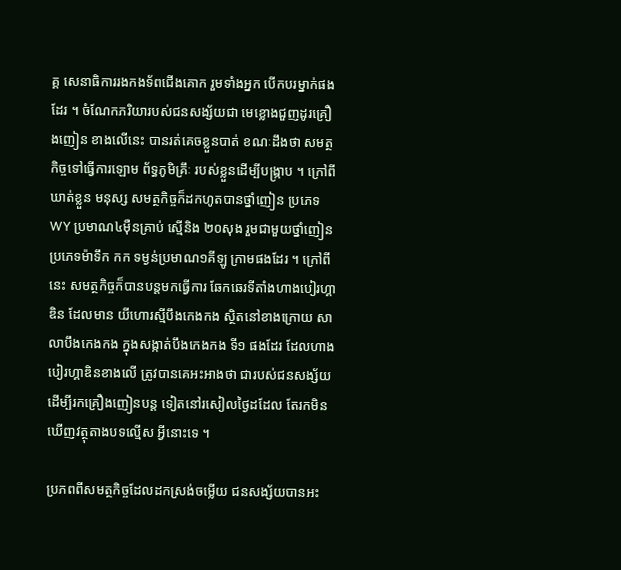គ្គ សេនាធិការរងកងទ័ពជើងគោក រួមទាំងអ្នក បើកបរម្នាក់ផងដែរ ។ ចំណែកភរិយារបស់ជនសង្ស័យជា មេខ្លោងជួញដូរគ្រឿងញៀន ខាងលើនេះ បានរត់គេចខ្លួនបាត់ ខណៈដឹងថា សមត្ថកិច្ចទៅធ្វើការឡោម ព័ទ្ធភូមិគ្រឹៈ របស់ខ្លួនដើម្បីបង្ក្រាប ។ ក្រៅពីឃាត់ខ្លួន មនុស្ស សមត្ថកិច្ចក៏ដកហូតបានថ្នាំញៀន ប្រភេទ WY ប្រមាណ៤ម៉ឺនគ្រាប់ ស្មើនិង ២០សុង រួមជាមួយថ្នាំញៀនប្រភេទម៉ាទឹក កក ទម្ងន់ប្រមាណ១គីឡូ ក្រាមផងដែរ ។ ក្រៅពីនេះ សមត្ថកិច្ចក៏បានបន្ដមកធ្វើការ ឆែកឆេរទីតាំងហាងបៀរហ្គាឌិន ដែលមាន យីហោរស្មីបឹងកេងកង ស្ថិតនៅខាងក្រោយ សាលាបឹងកេងកង ក្នុងសង្កាត់បឹងកេងកង ទី១ ផងដែរ ដែលហាងបៀរហ្គាឌិនខាងលើ ត្រូវបានគេអះអាងថា ជារបស់ជនសង្ស័យ ដើម្បីរកគ្រឿងញៀនបន្ដ ទៀតនៅរសៀលថ្ងៃដដែល តែរកមិនឃើញវត្ថុតាងបទល្មើស អ្វីនោះទេ ។

ប្រភពពីសមត្ថកិច្ចដែលដកស្រង់ចម្លើយ ជនសង្ស័យបានអះ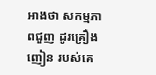អាងថា សកម្មភាពជួញ ដូរគ្រឿងញៀន របស់គេ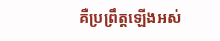គឺប្រព្រឹត្ដឡើងអស់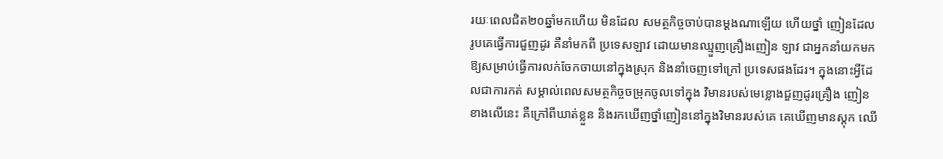រយៈពេលជិត២០ឆ្នាំមកហើយ មិនដែល សមត្ថកិច្ចចាប់បានម្ដងណាឡើយ ហើយថ្នាំ ញៀនដែលរូបគេធ្វើការជួញដូរ គឺនាំមកពី ប្រទេសឡាវ ដោយមានឈ្មួញគ្រឿងញៀន ឡាវ ជាអ្នកនាំយកមកឱ្យសម្រាប់ធ្វើការលក់ចែកចាយនៅក្នុងស្រុក និងនាំចេញទៅក្រៅ ប្រទេសផងដែរ។ ក្នុងនោះអ្វីដែលជាការកត់ សម្គាល់ពេលសមត្ថកិច្ចចម្រុកចូលទៅក្នុង វិមានរបស់មេខ្លោងជួញដូរគ្រឿង ញៀនខាងលើនេះ គឺក្រៅពីឃាត់ខ្លួន និងរកឃើញថ្នាំញៀននៅក្នុងវិមានរបស់គេ គេឃើញមានស្ដុក ឈើ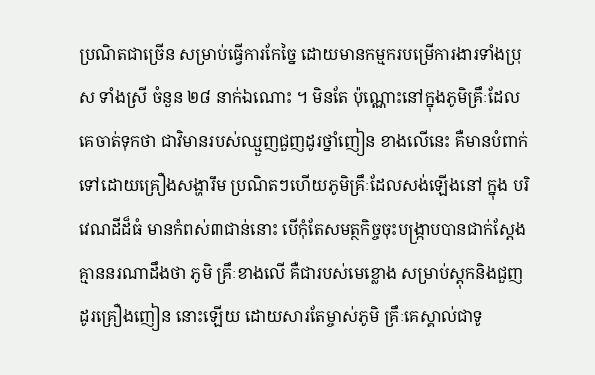ប្រណិតជាច្រើន សម្រាប់ធ្វើការកែច្នៃ ដោយមានកម្មករបម្រើការងារទាំងប្រុស ទាំងស្រី ចំនួន ២៨ នាក់ឯណោះ ។ មិនតែ ប៉ុណ្ណោះនៅក្នុងភូមិគ្រឹៈដែលគេចាត់ទុកថា ជាវិមានរបស់ឈ្មួញជួញដូរថ្នាំញៀន ខាងលើនេះ គឺមានបំពាក់ទៅដោយគ្រឿងសង្ហារឹម ប្រណិតៗហើយភូមិគ្រឹៈដែលសង់ឡើងនៅ ក្នុង បរិវេណដីដ៏ធំ មានកំពស់៣ជាន់នោះ បើកុំតែសមត្ថកិច្ចចុះបង្ក្រាបបានជាក់ស្ដែង គ្មាននរណាដឹងថា ភូមិ គ្រឹៈខាងលើ គឺជារបស់មេខ្លោង សម្រាប់ស្ដុកនិងជួញដូរគ្រឿងញៀន នោះឡើយ ដោយសារតែម្ចាស់ភូមិ គ្រឹៈគេស្គាល់ជាទូ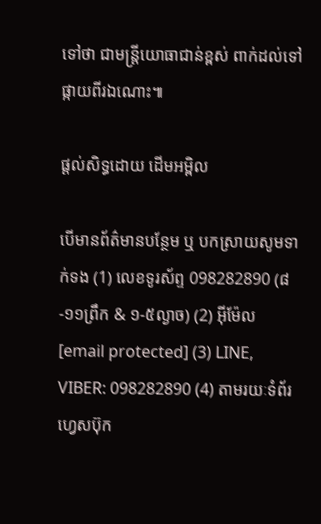ទៅថា ជាមន្ដ្រីយោធាជាន់ខ្ពស់ ពាក់ដល់ទៅផ្កាយពីរឯណោះ៕

ផ្តល់សិទ្ធដោយ ដើមអម្ពិល

បើមានព័ត៌មានបន្ថែម ឬ បកស្រាយសូមទាក់ទង (1) លេខទូរស័ព្ទ 098282890 (៨-១១ព្រឹក & ១-៥ល្ងាច) (2) អ៊ីម៉ែល [email protected] (3) LINE, VIBER: 098282890 (4) តាមរយៈទំព័រហ្វេសប៊ុក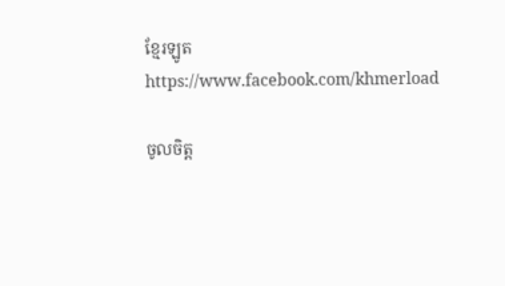ខ្មែរឡូត https://www.facebook.com/khmerload

ចូលចិត្ត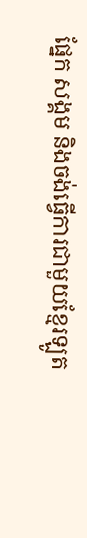ផ្នែក សង្គម និងចង់ធ្វើការជាមួយខ្មែរឡូត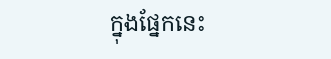ក្នុងផ្នែកនេះ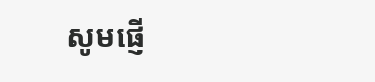សូមផ្ញើ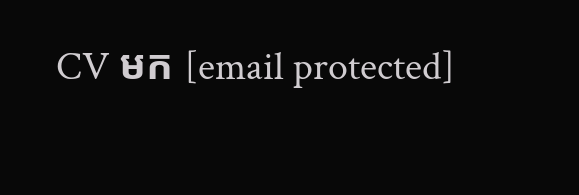CV មក [email protected]